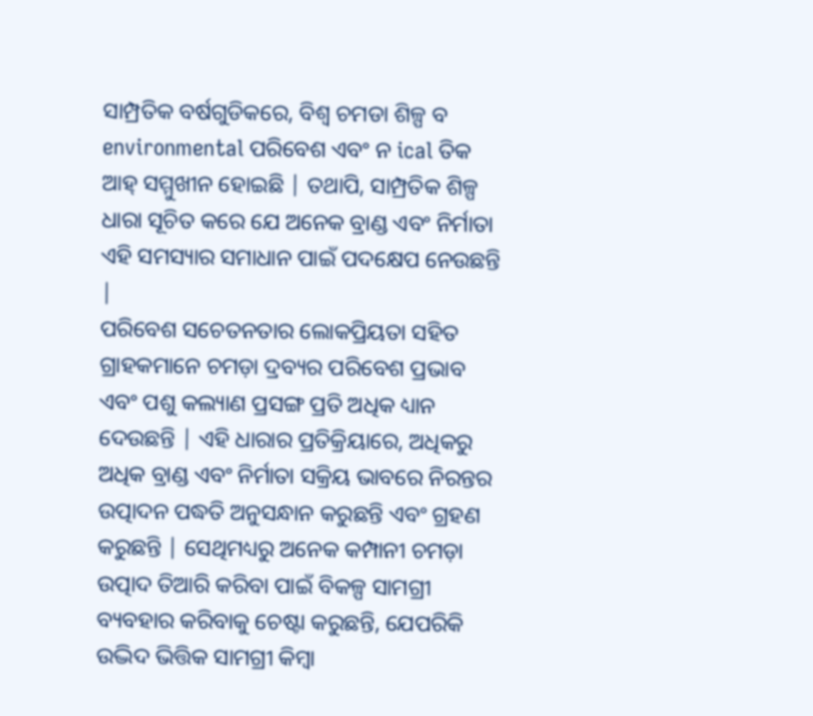ସାମ୍ପ୍ରତିକ ବର୍ଷଗୁଡିକରେ, ବିଶ୍ୱ ଚମଡା ଶିଳ୍ପ ବ environmental ପରିବେଶ ଏବଂ ନ ical ତିକ ଆହ୍ ସମ୍ମୁଖୀନ ହୋଇଛି | ତଥାପି, ସାମ୍ପ୍ରତିକ ଶିଳ୍ପ ଧାରା ସୂଚିତ କରେ ଯେ ଅନେକ ବ୍ରାଣ୍ଡ ଏବଂ ନିର୍ମାତା ଏହି ସମସ୍ୟାର ସମାଧାନ ପାଇଁ ପଦକ୍ଷେପ ନେଉଛନ୍ତି |
ପରିବେଶ ସଚେତନତାର ଲୋକପ୍ରିୟତା ସହିତ ଗ୍ରାହକମାନେ ଚମଡ଼ା ଦ୍ରବ୍ୟର ପରିବେଶ ପ୍ରଭାବ ଏବଂ ପଶୁ କଲ୍ୟାଣ ପ୍ରସଙ୍ଗ ପ୍ରତି ଅଧିକ ଧ୍ୟାନ ଦେଉଛନ୍ତି | ଏହି ଧାରାର ପ୍ରତିକ୍ରିୟାରେ, ଅଧିକରୁ ଅଧିକ ବ୍ରାଣ୍ଡ ଏବଂ ନିର୍ମାତା ସକ୍ରିୟ ଭାବରେ ନିରନ୍ତର ଉତ୍ପାଦନ ପଦ୍ଧତି ଅନୁସନ୍ଧାନ କରୁଛନ୍ତି ଏବଂ ଗ୍ରହଣ କରୁଛନ୍ତି | ସେଥିମଧ୍ୟରୁ ଅନେକ କମ୍ପାନୀ ଚମଡ଼ା ଉତ୍ପାଦ ତିଆରି କରିବା ପାଇଁ ବିକଳ୍ପ ସାମଗ୍ରୀ ବ୍ୟବହାର କରିବାକୁ ଚେଷ୍ଟା କରୁଛନ୍ତି, ଯେପରିକି ଉଦ୍ଭିଦ ଭିତ୍ତିକ ସାମଗ୍ରୀ କିମ୍ବା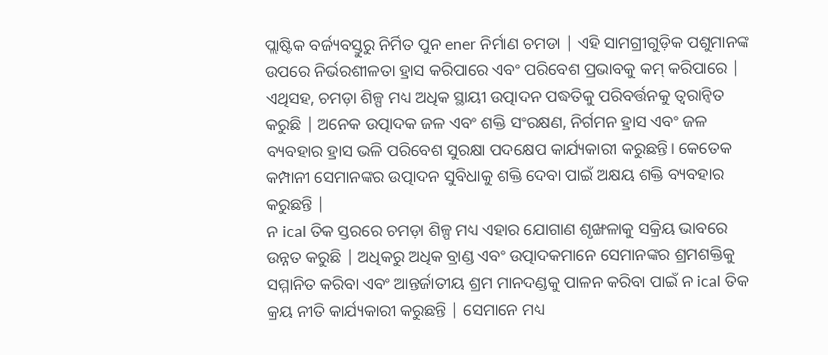ପ୍ଲାଷ୍ଟିକ ବର୍ଜ୍ୟବସ୍ତୁରୁ ନିର୍ମିତ ପୁନ ener ନିର୍ମାଣ ଚମଡା | ଏହି ସାମଗ୍ରୀଗୁଡ଼ିକ ପଶୁମାନଙ୍କ ଉପରେ ନିର୍ଭରଶୀଳତା ହ୍ରାସ କରିପାରେ ଏବଂ ପରିବେଶ ପ୍ରଭାବକୁ କମ୍ କରିପାରେ |
ଏଥିସହ, ଚମଡ଼ା ଶିଳ୍ପ ମଧ୍ୟ ଅଧିକ ସ୍ଥାୟୀ ଉତ୍ପାଦନ ପଦ୍ଧତିକୁ ପରିବର୍ତ୍ତନକୁ ତ୍ୱରାନ୍ୱିତ କରୁଛି | ଅନେକ ଉତ୍ପାଦକ ଜଳ ଏବଂ ଶକ୍ତି ସଂରକ୍ଷଣ, ନିର୍ଗମନ ହ୍ରାସ ଏବଂ ଜଳ ବ୍ୟବହାର ହ୍ରାସ ଭଳି ପରିବେଶ ସୁରକ୍ଷା ପଦକ୍ଷେପ କାର୍ଯ୍ୟକାରୀ କରୁଛନ୍ତି। କେତେକ କମ୍ପାନୀ ସେମାନଙ୍କର ଉତ୍ପାଦନ ସୁବିଧାକୁ ଶକ୍ତି ଦେବା ପାଇଁ ଅକ୍ଷୟ ଶକ୍ତି ବ୍ୟବହାର କରୁଛନ୍ତି |
ନ ical ତିକ ସ୍ତରରେ ଚମଡ଼ା ଶିଳ୍ପ ମଧ୍ୟ ଏହାର ଯୋଗାଣ ଶୃଙ୍ଖଳାକୁ ସକ୍ରିୟ ଭାବରେ ଉନ୍ନତ କରୁଛି | ଅଧିକରୁ ଅଧିକ ବ୍ରାଣ୍ଡ ଏବଂ ଉତ୍ପାଦକମାନେ ସେମାନଙ୍କର ଶ୍ରମଶକ୍ତିକୁ ସମ୍ମାନିତ କରିବା ଏବଂ ଆନ୍ତର୍ଜାତୀୟ ଶ୍ରମ ମାନଦଣ୍ଡକୁ ପାଳନ କରିବା ପାଇଁ ନ ical ତିକ କ୍ରୟ ନୀତି କାର୍ଯ୍ୟକାରୀ କରୁଛନ୍ତି | ସେମାନେ ମଧ୍ୟ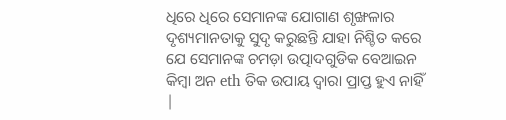ଧିରେ ଧିରେ ସେମାନଙ୍କ ଯୋଗାଣ ଶୃଙ୍ଖଳାର ଦୃଶ୍ୟମାନତାକୁ ସୁଦୃ କରୁଛନ୍ତି ଯାହା ନିଶ୍ଚିତ କରେ ଯେ ସେମାନଙ୍କ ଚମଡ଼ା ଉତ୍ପାଦଗୁଡିକ ବେଆଇନ କିମ୍ବା ଅନ eth ତିକ ଉପାୟ ଦ୍ୱାରା ପ୍ରାପ୍ତ ହୁଏ ନାହିଁ |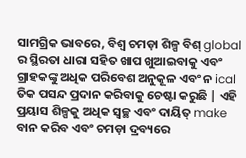ସାମଗ୍ରିକ ଭାବରେ, ବିଶ୍ୱ ଚମଡ଼ା ଶିଳ୍ପ ବିଶ୍ global ର ସ୍ଥିରତା ଧାରା ସହିତ ଖାପ ଖୁଆଇବାକୁ ଏବଂ ଗ୍ରାହକଙ୍କୁ ଅଧିକ ପରିବେଶ ଅନୁକୂଳ ଏବଂ ନ ical ତିକ ପସନ୍ଦ ପ୍ରଦାନ କରିବାକୁ ଚେଷ୍ଟା କରୁଛି | ଏହି ପ୍ରୟାସ ଶିଳ୍ପକୁ ଅଧିକ ସ୍ୱଚ୍ଛ ଏବଂ ଦାୟିତ୍ make ବାନ କରିବ ଏବଂ ଚମଡ଼ା ଦ୍ରବ୍ୟରେ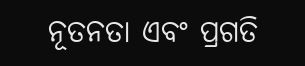ନୂତନତା ଏବଂ ପ୍ରଗତି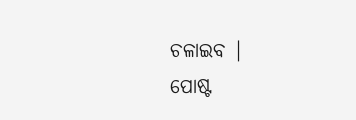ଚଳାଇବ |
ପୋଷ୍ଟ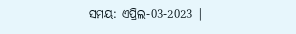ସମୟ: ଏପ୍ରିଲ-03-2023 |